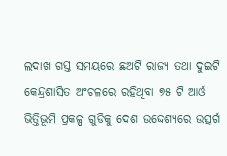ଲଦାଖ ଗସ୍ତ ସମୟରେ ଛଅଟି ରାଜ୍ୟ ତଥା ଦୁଇଟି କେନ୍ଦ୍ରଶାସିତ ଅଂଚଳରେ ରହିଥିବା ୭୫ ଟି ଆର୍ଓ ଭିତ୍ତିଭୂମି ପ୍ରକଳ୍ପ ଗୁଡିକୁ ଦେଶ ଉଦ୍ଦେଶ୍ୟରେ ଉତ୍ସର୍ଗ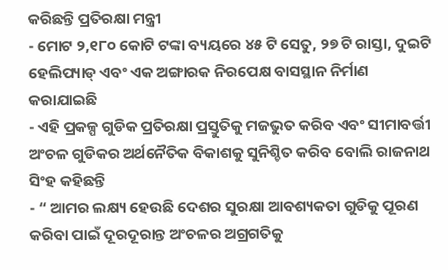କରିଛନ୍ତି ପ୍ରତିରକ୍ଷା ମନ୍ତ୍ରୀ
- ମୋଟ ୨,୧୮୦ କୋଟି ଟଙ୍କା ବ୍ୟୟରେ ୪୫ ଟି ସେତୁ, ୨୭ ଟି ରାସ୍ତା, ଦୁଇଟି ହେଲିପ୍ୟାଡ୍ ଏବଂ ଏକ ଅଙ୍ଗାରକ ନିରପେକ୍ଷ ବାସସ୍ଥାନ ନିର୍ମାଣ କରାଯାଇଛି
- ଏହି ପ୍ରକଳ୍ପ ଗୁଡିକ ପ୍ରତିରକ୍ଷା ପ୍ରସ୍ତୁତିକୁ ମଜଭୁତ କରିବ ଏବଂ ସୀମାବର୍ତ୍ତୀ ଅଂଚଳ ଗୁଡିକର ଅର୍ଥନୈତିକ ବିକାଶକୁ ସୁନିଶ୍ଚିତ କରିବ ବୋଲି ରାଜନାଥ ସିଂହ କହିଛନ୍ତି
- “ ଆମର ଲକ୍ଷ୍ୟ ହେଉଛି ଦେଶର ସୁରକ୍ଷା ଆବଶ୍ୟକତା ଗୁଡିକୁ ପୂରଣ କରିବା ପାଇଁ ଦୂରଦୂରାନ୍ତ ଅଂଚଳର ଅଗ୍ରଗତିକୁ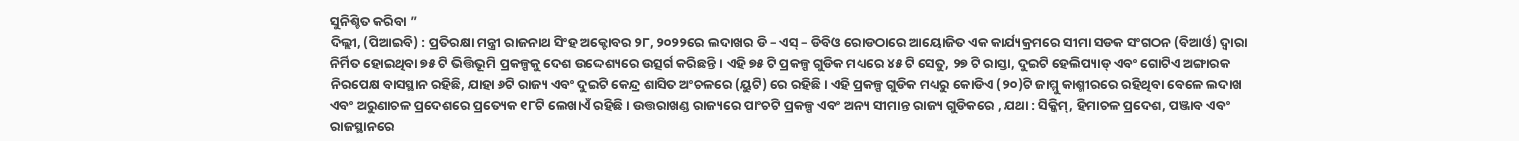ସୁନିଶ୍ଚିତ କରିବା ”
ଦିଲ୍ଲୀ, (ପିଆଇବି) : ପ୍ରତିରକ୍ଷା ମନ୍ତ୍ରୀ ରାଜନାଥ ସିଂହ ଅକ୍ଟୋବର ୨୮, ୨୦୨୨ରେ ଲଦାଖର ଡି – ଏସ୍ – ଡିବିଓ ରୋଡଠାରେ ଆୟୋଜିତ ଏକ କାର୍ଯ୍ୟକ୍ରମରେ ସୀମା ସଡକ ସଂଗଠନ (ବିଆର୍ଓ) ଦ୍ୱାରା ନିର୍ମିତ ହୋଇଥିବା ୭୫ ଟି ଭିତ୍ତିଭୂମି ପ୍ରକଳ୍ପକୁ ଦେଶ ଉଦ୍ଦେଶ୍ୟରେ ଉତ୍ସର୍ଗ କରିଛନ୍ତି । ଏହି ୭୫ ଟି ପ୍ରକଳ୍ପ ଗୁଡିକ ମଧ୍ୟରେ ୪୫ ଟି ସେତୁ, ୨୭ ଟି ରାସ୍ତା, ଦୁଇଟି ହେଲିପ୍ୟାଡ୍ ଏବଂ ଗୋଟିଏ ଅଙ୍ଗାରକ ନିରପେକ୍ଷ ବାସସ୍ଥାନ ରହିଛି, ଯାହା ୬ଟି ରାଜ୍ୟ ଏବଂ ଦୁଇଟି କେନ୍ଦ୍ର ଶାସିତ ଅଂଚଳରେ (ୟୁଟି) ରେ ରହିଛି । ଏହି ପ୍ରକଳ୍ପ ଗୁଡିକ ମଧ୍ୟରୁ କୋଡିଏ (୨୦)ଟି ଜାମ୍ମୁ କାଶ୍ମୀରରେ ରହିଥିବା ବେଳେ ଲଦାଖ ଏବଂ ଅରୁଣାଚଳ ପ୍ରଦେଶରେ ପ୍ରତ୍ୟେକ ୧୮ଟି ଲେଖାଏଁ ରହିଛି । ଉତ୍ତରାଖଣ୍ଡ ରାଜ୍ୟରେ ପାଂଚଟି ପ୍ରକଳ୍ପ ଏବଂ ଅନ୍ୟ ସୀମାନ୍ତ ରାଜ୍ୟ ଗୁଡିକରେ , ଯଥା : ସିକ୍କିମ୍, ହିମାଚଳ ପ୍ରଦେଶ, ପଞ୍ଜାବ ଏବଂ ରାଜସ୍ଥାନରେ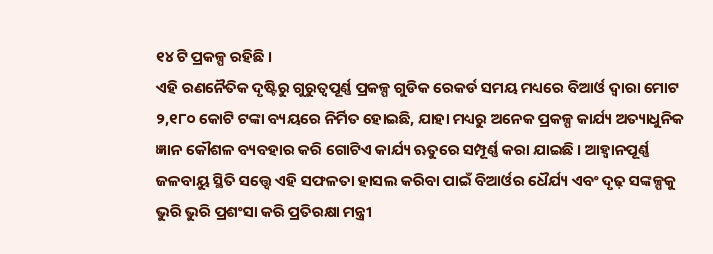୧୪ ଟି ପ୍ରକଳ୍ପ ରହିଛି ।
ଏହି ରଣନୈତିକ ଦୃଷ୍ଟିରୁ ଗୁରୁତ୍ୱପୂର୍ଣ୍ଣ ପ୍ରକଳ୍ପ ଗୁଡିକ ରେକର୍ଡ ସମୟ ମଧ୍ୟରେ ବିଆର୍ଓ ଦ୍ୱାରା ମୋଟ ୨,୧୮୦ କୋଟି ଟଙ୍କା ବ୍ୟୟରେ ନିର୍ମିତ ହୋଇଛି, ଯାହା ମଧ୍ୟରୁ ଅନେକ ପ୍ରକଳ୍ପ କାର୍ଯ୍ୟ ଅତ୍ୟାଧୁନିକ ଜ୍ଞାନ କୌଶଳ ବ୍ୟବହାର କରି ଗୋଟିଏ କାର୍ଯ୍ୟ ଋତୁରେ ସମ୍ପୂର୍ଣ୍ଣ କରା ଯାଇଛି । ଆହ୍ୱାନପୂର୍ଣ୍ଣ ଜଳବାୟୁ ସ୍ଥିତି ସତ୍ତ୍ୱେ ଏହି ସଫଳତା ହାସଲ କରିବା ପାଇଁ ବିଆର୍ଓର ଧୈର୍ଯ୍ୟ ଏବଂ ଦୃଢ଼ ସଙ୍କଳ୍ପକୁ ଭୁରି ଭୁରି ପ୍ରଶଂସା କରି ପ୍ରତିରକ୍ଷା ମନ୍ତ୍ରୀ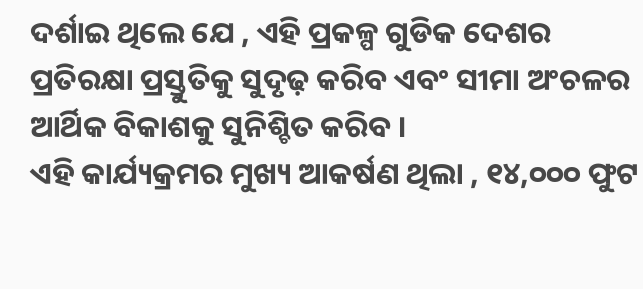ଦର୍ଶାଇ ଥିଲେ ଯେ , ଏହି ପ୍ରକଳ୍ପ ଗୁଡିକ ଦେଶର ପ୍ରତିରକ୍ଷା ପ୍ରସ୍ତୁତିକୁ ସୁଦୃଢ଼ କରିବ ଏବଂ ସୀମା ଅଂଚଳର ଆର୍ଥିକ ବିକାଶକୁ ସୁନିଶ୍ଚିତ କରିବ ।
ଏହି କାର୍ଯ୍ୟକ୍ରମର ମୁଖ୍ୟ ଆକର୍ଷଣ ଥିଲା , ୧୪,୦୦୦ ଫୁଟ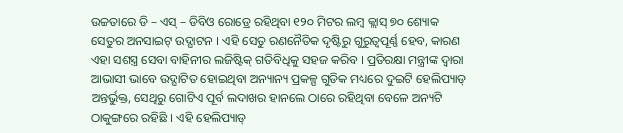ଉଚ୍ଚତାରେ ଡି – ଏସ୍ – ଡିବିଓ ରୋଡ୍ରେ ରହିଥିବା ୧୨୦ ମିଟର ଲମ୍ବ କ୍ଲାସ୍ ୭୦ ଶ୍ୟୋକ ସେତୁର ଅନସାଇଟ୍ ଉଦ୍ଘାଟନ । ଏହି ସେତୁ ରଣନୈତିକ ଦୃଷ୍ଟିରୁ ଗୁରୁତ୍ୱପୂର୍ଣ୍ଣ ହେବ, କାରଣ ଏହା ସଶସ୍ତ୍ର ସେବା ବାହିନୀର ଲଜିଷ୍ଟିକ୍ ଗତିବିଧିକୁ ସହଜ କରିବ । ପ୍ରତିରକ୍ଷା ମନ୍ତ୍ରୀଙ୍କ ଦ୍ୱାରା ଆଭାସୀ ଭାବେ ଉଦ୍ଘାଟିତ ହୋଇଥିବା ଅନ୍ୟାନ୍ୟ ପ୍ରକଳ୍ପ ଗୁଡିକ ମଧ୍ୟରେ ଦୁଇଟି ହେଲିପ୍ୟାଡ୍ ଅନ୍ତର୍ଭୁକ୍ତ, ସେଥିରୁ ଗୋଟିଏ ପୂର୍ବ ଲଦାଖର ହାନଲେ ଠାରେ ରହିଥିବା ବେଳେ ଅନ୍ୟଟି ଠାକୁଙ୍ଗରେ ରହିଛି । ଏହି ହେଲିପ୍ୟାଡ୍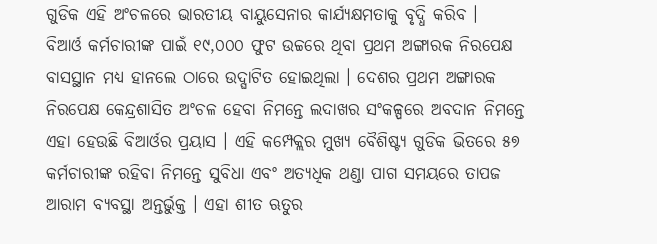ଗୁଡିକ ଏହି ଅଂଚଳରେ ଭାରତୀୟ ବାୟୁସେନାର କାର୍ଯ୍ୟକ୍ଷମତାକୁ ବୃଦ୍ଧି କରିବ ।
ବିଆର୍ଓ କର୍ମଚାରୀଙ୍କ ପାଇଁ ୧୯,୦୦୦ ଫୁଟ ଉଚ୍ଚରେ ଥିବା ପ୍ରଥମ ଅଙ୍ଗାରକ ନିରପେକ୍ଷ ବାସସ୍ଥାନ ମଧ୍ୟ ହାନଲେ ଠାରେ ଉଦ୍ଘାଟିତ ହୋଇଥିଲା । ଦେଶର ପ୍ରଥମ ଅଙ୍ଗାରକ ନିରପେକ୍ଷ କେନ୍ଦ୍ରଶାସିତ ଅଂଚଳ ହେବା ନିମନ୍ତେ ଲଦାଖର ସଂକଳ୍ପରେ ଅବଦାନ ନିମନ୍ତେ ଏହା ହେଉଛି ବିଆର୍ଓର ପ୍ରୟାସ । ଏହି କମ୍ପେକ୍ଲର ମୁଖ୍ୟ ବୈଶିଷ୍ଟ୍ୟ ଗୁଡିକ ଭିତରେ ୫୭ କର୍ମଚାରୀଙ୍କ ରହିବା ନିମନ୍ତେ ସୁବିଧା ଏବଂ ଅତ୍ୟଧିକ ଥଣ୍ଡା ପାଗ ସମୟରେ ତାପଜ ଆରାମ ବ୍ୟବସ୍ଥା ଅନ୍ତର୍ଭୁକ୍ତ । ଏହା ଶୀତ ଋତୁର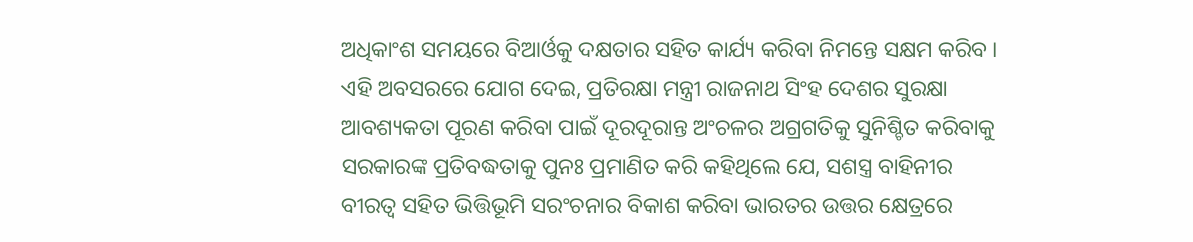ଅଧିକାଂଶ ସମୟରେ ବିଆର୍ଓକୁ ଦକ୍ଷତାର ସହିତ କାର୍ଯ୍ୟ କରିବା ନିମନ୍ତେ ସକ୍ଷମ କରିବ ।
ଏହି ଅବସରରେ ଯୋଗ ଦେଇ, ପ୍ରତିରକ୍ଷା ମନ୍ତ୍ରୀ ରାଜନାଥ ସିଂହ ଦେଶର ସୁରକ୍ଷା ଆବଶ୍ୟକତା ପୂରଣ କରିବା ପାଇଁ ଦୂରଦୂରାନ୍ତ ଅଂଚଳର ଅଗ୍ରଗତିକୁ ସୁନିଶ୍ଚିତ କରିବାକୁ ସରକାରଙ୍କ ପ୍ରତିବଦ୍ଧତାକୁ ପୁନଃ ପ୍ରମାଣିତ କରି କହିଥିଲେ ଯେ, ସଶସ୍ତ୍ର ବାହିନୀର ବୀରତ୍ୱ ସହିତ ଭିତ୍ତିଭୂମି ସରଂଚନାର ବିକାଶ କରିବା ଭାରତର ଉତ୍ତର କ୍ଷେତ୍ରରେ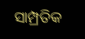ସାମ୍ପ୍ରତିକ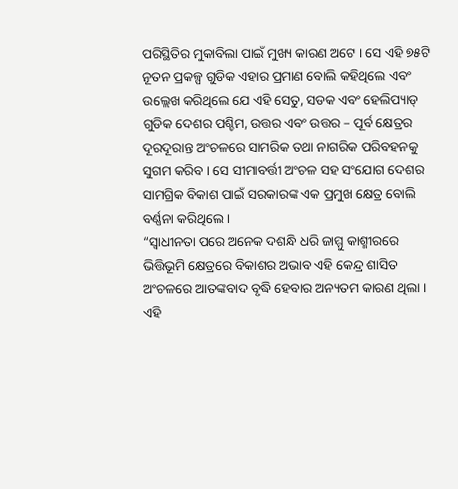ପରିସ୍ଥିତିର ମୁକାବିଲା ପାଇଁ ମୁଖ୍ୟ କାରଣ ଅଟେ । ସେ ଏହି ୭୫ଟି ନୂତନ ପ୍ରକଳ୍ପ ଗୁଡିକ ଏହାର ପ୍ରମାଣ ବୋଲି କହିଥିଲେ ଏବଂ ଉଲ୍ଲେଖ କରିଥିଲେ ଯେ ଏହି ସେତୁ, ସଡକ ଏବଂ ହେଲିପ୍ୟାଡ୍ ଗୁଡିକ ଦେଶର ପଶ୍ଚିମ, ଉତ୍ତର ଏବଂ ଉତ୍ତର – ପୂର୍ବ କ୍ଷେତ୍ରର ଦୂରଦୂରାନ୍ତ ଅଂଚଳରେ ସାମରିକ ତଥା ନାଗରିକ ପରିବହନକୁ ସୁଗମ କରିବ । ସେ ସୀମାବର୍ତ୍ତୀ ଅଂଚଳ ସହ ସଂଯୋଗ ଦେଶର ସାମଗ୍ରିକ ବିକାଶ ପାଇଁ ସରକାରଙ୍କ ଏକ ପ୍ରମୁଖ କ୍ଷେତ୍ର ବୋଲି ବର୍ଣ୍ଣନା କରିଥିଲେ ।
“ସ୍ୱାଧୀନତା ପରେ ଅନେକ ଦଶନ୍ଧି ଧରି ଜାମ୍ମୁ କାଶ୍ମୀରରେ ଭିତ୍ତିଭୂମି କ୍ଷେତ୍ରରେ ବିକାଶର ଅଭାବ ଏହି କେନ୍ଦ୍ର ଶାସିତ ଅଂଚଳରେ ଆତଙ୍କବାଦ ବୃଦ୍ଧି ହେବାର ଅନ୍ୟତମ କାରଣ ଥିଲା । ଏହି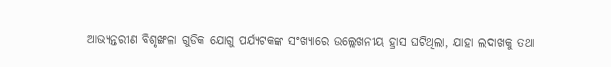ଆଭ୍ୟନ୍ତରୀଣ ବିଶୃଙ୍ଖଳା ଗୁଡିକ ଯୋଗୁ ପର୍ଯ୍ୟଟକଙ୍କ ସଂଖ୍ୟାରେ ଉଲ୍ଲେଖନୀୟ ହ୍ରାସ ଘଟିଥିଲା, ଯାହା ଲଦାଖକୁ ତଥା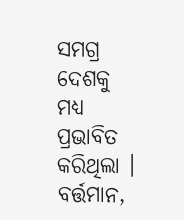ସମଗ୍ର ଦେଶକୁ ମଧ୍ୟ ପ୍ରଭାବିତ କରିଥିଲା । ବର୍ତ୍ତମାନ,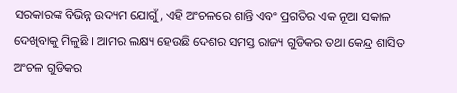ସରକାରଙ୍କ ବିଭିନ୍ନ ଉଦ୍ୟମ ଯୋଗୁଁ, ଏହି ଅଂଚଳରେ ଶାନ୍ତି ଏବଂ ପ୍ରଗତିର ଏକ ନୂଆ ସକାଳ ଦେଖିବାକୁ ମିଳୁଛି । ଆମର ଲକ୍ଷ୍ୟ ହେଉଛି ଦେଶର ସମସ୍ତ ରାଜ୍ୟ ଗୁଡିକର ତଥା କେନ୍ଦ୍ର ଶାସିତ ଅଂଚଳ ଗୁଡିକର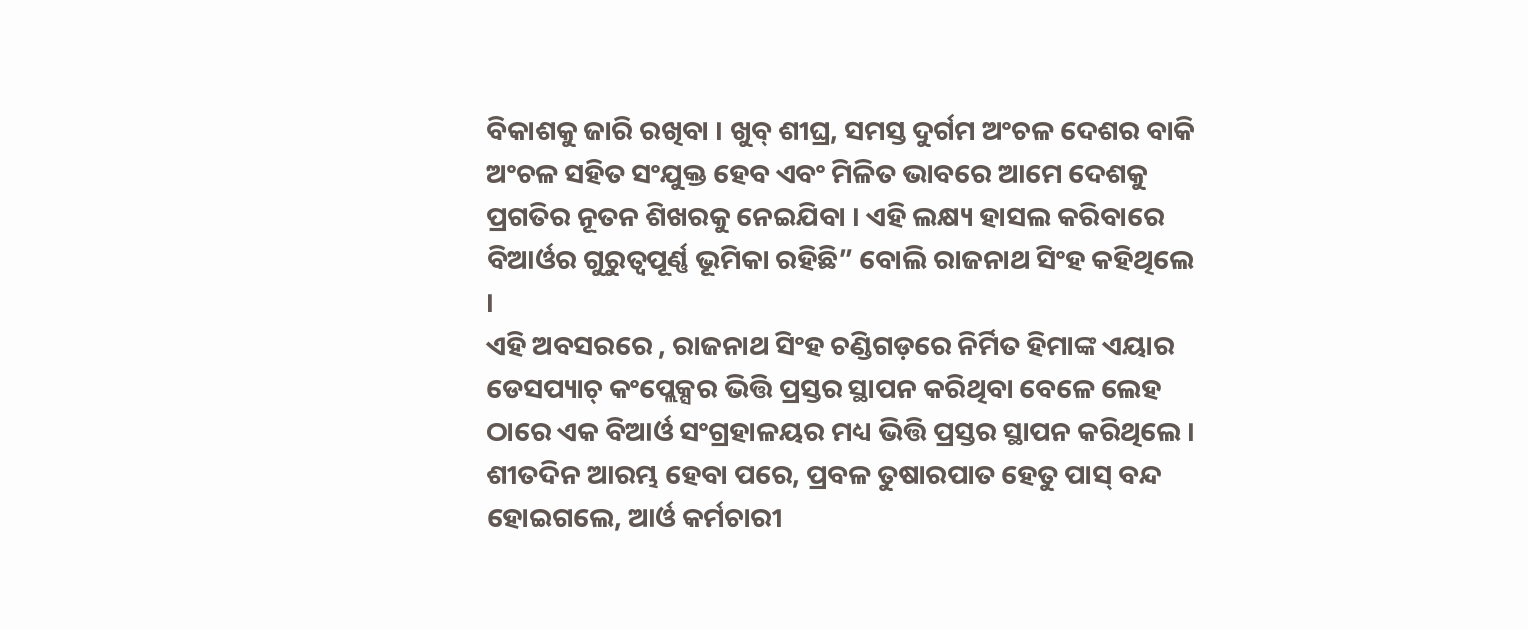ବିକାଶକୁ ଜାରି ରଖିବା । ଖୁବ୍ ଶୀଘ୍ର, ସମସ୍ତ ଦୁର୍ଗମ ଅଂଚଳ ଦେଶର ବାକି ଅଂଚଳ ସହିତ ସଂଯୁକ୍ତ ହେବ ଏବଂ ମିଳିତ ଭାବରେ ଆମେ ଦେଶକୁ ପ୍ରଗତିର ନୂତନ ଶିଖରକୁ ନେଇଯିବା । ଏହି ଲକ୍ଷ୍ୟ ହାସଲ କରିବାରେ ବିଆର୍ଓର ଗୁରୁତ୍ୱପୂର୍ଣ୍ଣ ଭୂମିକା ରହିଛି” ବୋଲି ରାଜନାଥ ସିଂହ କହିଥିଲେ ।
ଏହି ଅବସରରେ , ରାଜନାଥ ସିଂହ ଚଣ୍ଡିଗଡ଼ରେ ନିର୍ମିତ ହିମାଙ୍କ ଏୟାର ଡେସପ୍ୟାଚ୍ କଂପ୍ଲେକ୍ସର ଭିତ୍ତି ପ୍ରସ୍ତର ସ୍ଥାପନ କରିଥିବା ବେଳେ ଲେହ ଠାରେ ଏକ ବିଆର୍ଓ ସଂଗ୍ରହାଳୟର ମଧ୍ୟ ଭିତ୍ତି ପ୍ରସ୍ତର ସ୍ଥାପନ କରିଥିଲେ । ଶୀତଦିନ ଆରମ୍ଭ ହେବା ପରେ, ପ୍ରବଳ ତୁଷାରପାତ ହେତୁ ପାସ୍ ବନ୍ଦ ହୋଇଗଲେ, ଆର୍ଓ କର୍ମଚାରୀ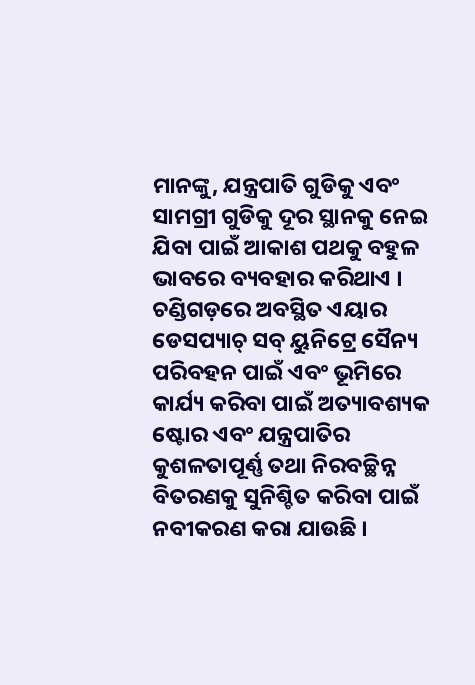ମାନଙ୍କୁ, ଯନ୍ତ୍ରପାତି ଗୁଡିକୁ ଏବଂ ସାମଗ୍ରୀ ଗୁଡିକୁ ଦୂର ସ୍ଥାନକୁ ନେଇ ଯିବା ପାଇଁ ଆକାଶ ପଥକୁ ବହୁଳ ଭାବରେ ବ୍ୟବହାର କରିଥାଏ । ଚଣ୍ଡିଗଡ଼ରେ ଅବସ୍ଥିତ ଏୟାର ଡେସପ୍ୟାଚ୍ ସବ୍ ୟୁନିଟ୍ରେ ସୈନ୍ୟ ପରିବହନ ପାଇଁ ଏବଂ ଭୂମିରେ କାର୍ଯ୍ୟ କରିବା ପାଇଁ ଅତ୍ୟାବଶ୍ୟକ ଷ୍ଟୋର ଏବଂ ଯନ୍ତ୍ରପାତିର କୁଶଳତାପୂର୍ଣ୍ଣ ତଥା ନିରବଚ୍ଛିନ୍ନ ବିତରଣକୁ ସୁନିଶ୍ଚିତ କରିବା ପାଇଁ ନବୀକରଣ କରା ଯାଉଛି ।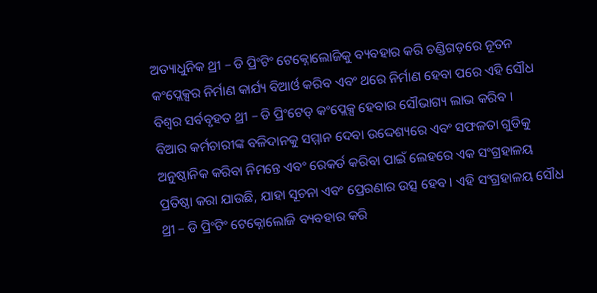ଅତ୍ୟାଧୁନିକ ଥ୍ରୀ – ଡି ପ୍ରିଂଟିଂ ଟେକ୍ନୋଲୋଜିକୁ ବ୍ୟବହାର କରି ଚଣ୍ଡିଗଡ଼ରେ ନୂତନ କଂପ୍ଲେକ୍ସର ନିର୍ମାଣ କାର୍ଯ୍ୟ ବିଆର୍ଓ କରିବ ଏବଂ ଥରେ ନିର୍ମାଣ ହେବା ପରେ ଏହି ସୌଧ ବିଶ୍ୱର ସର୍ବବୃହତ ଥ୍ରୀ – ଡି ପ୍ରିଂଟେଡ୍ କଂପ୍ଲେକ୍ସ ହେବାର ସୌଭାଗ୍ୟ ଲାଭ କରିବ ।
ବିଆର କର୍ମଚାରୀଙ୍କ ବଳିଦାନକୁ ସମ୍ମାନ ଦେବା ଉଦ୍ଦେଶ୍ୟରେ ଏବଂ ସଫଳତା ଗୁଡିକୁ ଅନୁଷ୍ଠାନିକ କରିବା ନିମନ୍ତେ ଏବଂ ରେକର୍ଡ କରିବା ପାଇଁ ଲେହରେ ଏକ ସଂଗ୍ରହାଳୟ ପ୍ରତିଷ୍ଠା କରା ଯାଉଛି, ଯାହା ସୂଚନା ଏବଂ ପ୍ରେରଣାର ଉତ୍ସ ହେବ । ଏହି ସଂଗ୍ରହାଳୟ ସୌଧ ଥ୍ରୀ – ଡି ପ୍ରିଂଟିଂ ଟେକ୍ନୋଲୋଜି ବ୍ୟବହାର କରି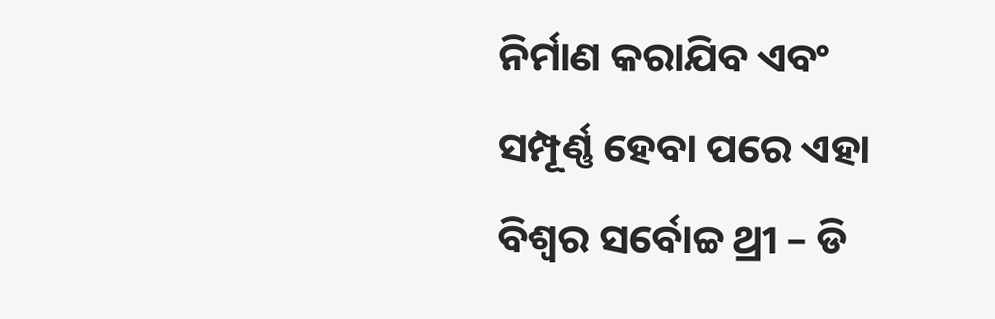ନିର୍ମାଣ କରାଯିବ ଏବଂ ସମ୍ପୂର୍ଣ୍ଣ ହେବା ପରେ ଏହା ବିଶ୍ୱର ସର୍ବୋଚ୍ଚ ଥ୍ରୀ – ଡି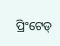ପ୍ରିଂଟେଡ୍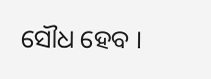ସୌଧ ହେବ ।